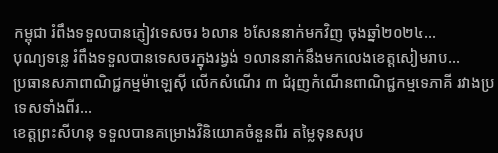កម្ពុជា រំពឹងទទួលបានភ្ញៀវទេសចរ ៦លាន ៦សែននាក់មកវិញ ចុងឆ្នាំ២០២៤...
បុណ្យទន្លេ រំពឹងទទួលបានទេសចរក្នុងរង្វង់ ១លាននាក់នឹងមកលេងខេត្តសៀមរាប...
ប្រធានសភាពាណិជ្ជកម្មម៉ាឡេស៊ី លើកសំណើរ ៣ ជំរុញកំណើនពាណិជ្ជកម្មទេភាគី រវាងប្រទេសទាំងពីរ...
ខេត្តព្រះសីហនុ ទទួលបានគម្រោងវិនិយោគចំនួនពីរ តម្លៃទុនសរុប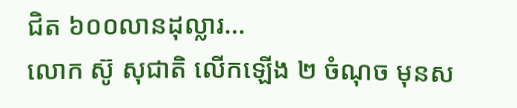ជិត ៦០០លានដុល្លារ...
លោក ស៊ូ សុជាតិ លើកឡើង ២ ចំណុច មុនស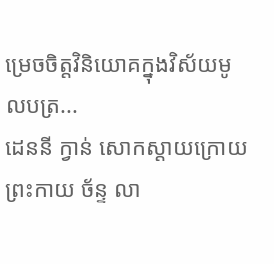ម្រេចចិត្តវិនិយោគក្នុងវិស័យមូលបត្រ...
ដេននី ក្វាន់ សោកស្តាយក្រោយ ព្រះកាយ ច័ន្ទ លា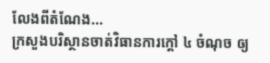លែងពីតំណែង...
ក្រសួងបរិស្ថានចាត់វិធានការក្តៅ ៤ ចំណុច ឲ្យ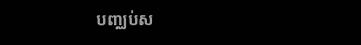បញ្ឈប់ស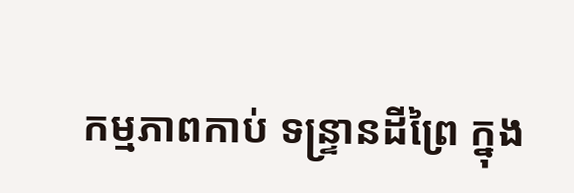កម្មភាពកាប់ ទន្ទ្រានដីព្រៃ ក្នុង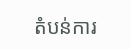តំបន់ការ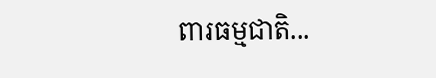ពារធម្មជាតិ...